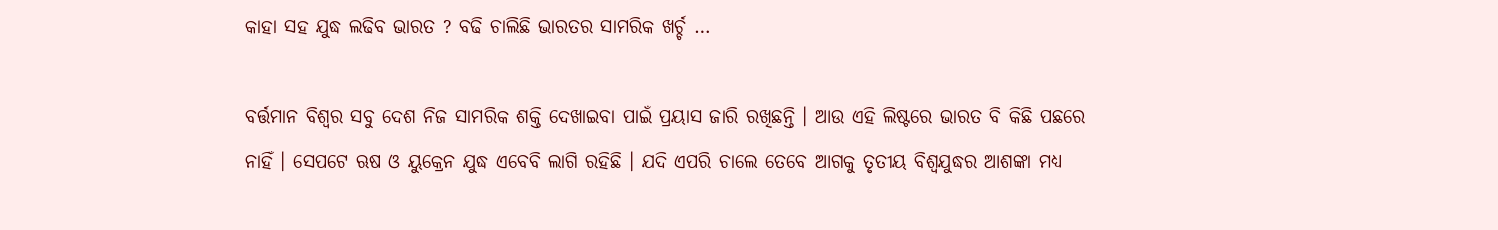କାହା ସହ ଯୁଦ୍ଧ ଲଢିବ ଭାରତ ? ବଢି ଚାଲିଛି ଭାରତର ସାମରିକ ଖର୍ଚ୍ଚ …

ବର୍ତ୍ତମାନ ବିଶ୍ଵର ସବୁ ଦେଶ ନିଜ ସାମରିକ ଶକ୍ତି ଦେଖାଇବା ପାଇଁ ପ୍ରୟାସ ଜାରି ରଖିଛନ୍ତି । ଆଉ ଏହି ଲିଷ୍ଟରେ ଭାରତ ବି କିଛି ପଛରେ ନାହିଁ । ସେପଟେ ଋଷ ଓ ୟୁକ୍ରେନ ଯୁଦ୍ଧ ଏବେବି ଲାଗି ରହିଛି । ଯଦି ଏପରି ଚାଲେ ତେବେ ଆଗକୁ ତୃତୀୟ ବିଶ୍ଵଯୁଦ୍ଧର ଆଶଙ୍କା ମଧ୍ୟ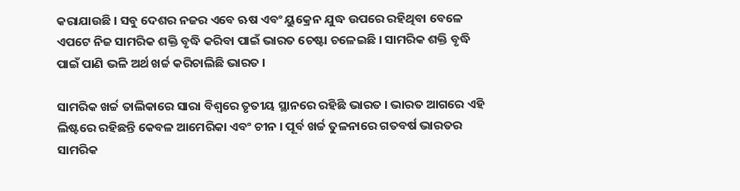କରାଯାଉଛି । ସବୁ ଦେଶର ନଜର ଏବେ ଋଷ ଏବଂ ୟୁକ୍ରେନ ଯୁଦ୍ଧ ଉପରେ ରହିଥିବା ବେଳେ ଏପଟେ ନିଜ ସାମରିକ ଶକ୍ତି ବୃଦ୍ଧି କରିବା ପାଇଁ ଭାରତ ଚେଷ୍ଟା ଚଳେଇଛି । ସାମରିକ ଶକ୍ତି ବୃଦ୍ଧି ପାଇଁ ପାଣି ଭଳି ଅର୍ଥ ଖର୍ଚ୍ଚ କରିଚାଲିଛି ଭାରତ ।

ସାମରିକ ଖର୍ଚ୍ଚ ତାଲିକାରେ ସାରା ବିଶ୍ବରେ ତୃତୀୟ ସ୍ଥାନରେ ରହିଛି ଭାରତ । ଭାରତ ଆଗରେ ଏହି ଲିଷ୍ଟରେ ରହିଛନ୍ତି କେବଳ ଆମେରିକା ଏବଂ ଚୀନ । ପୂର୍ବ ଖର୍ଚ୍ଚ ତୁଳନାରେ ଗତବର୍ଷ ଭାରତର ସାମରିକ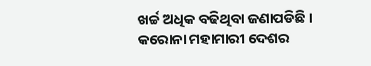ଖର୍ଚ୍ଚ ଅଧିକ ବଢିଥିବା ଜଣାପଡିଛି । କରୋନା ମହାମାରୀ ଦେଶର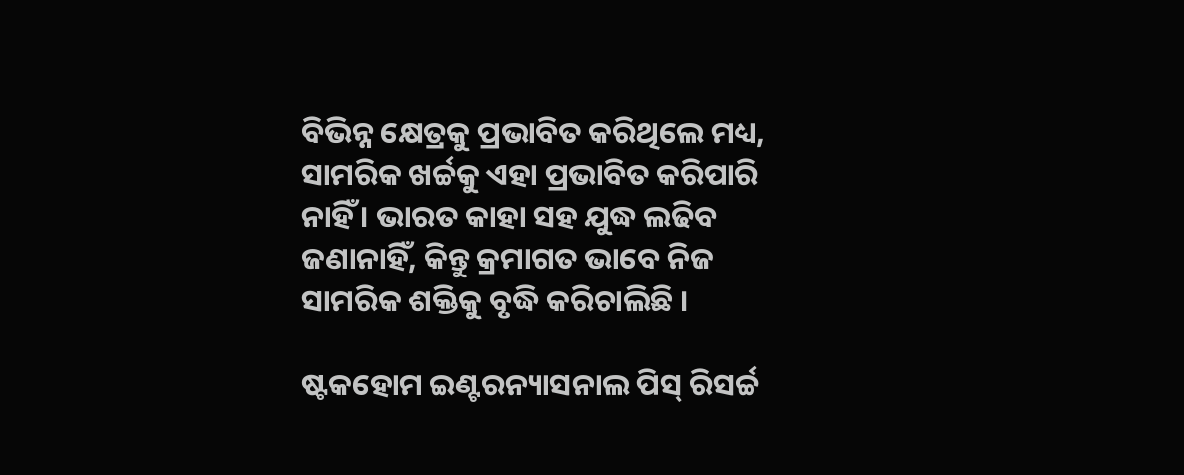ବିଭିନ୍ନ କ୍ଷେତ୍ରକୁ ପ୍ରଭାବିତ କରିଥିଲେ ମଧ୍ୟ, ସାମରିକ ଖର୍ଚ୍ଚକୁ ଏହା ପ୍ରଭାବିତ କରିପାରି ନାହିଁ । ଭାରତ କାହା ସହ ଯୁଦ୍ଧ ଲଢିବ ଜଣାନାହିଁ, କିନ୍ତୁ କ୍ରମାଗତ ଭାବେ ନିଜ ସାମରିକ ଶକ୍ତିକୁ ବୃଦ୍ଧି କରିଚାଲିଛି ।

ଷ୍ଟକହୋମ ଇଣ୍ଟରନ୍ୟାସନାଲ ପିସ୍ ରିସର୍ଚ୍ଚ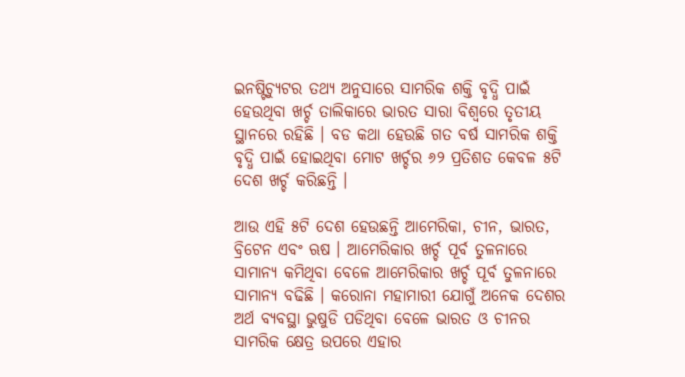ଇନଷ୍ଟିଚ୍ୟୁଟର ତଥ୍ୟ ଅନୁସାରେ ସାମରିକ ଶକ୍ତି ବୃଦ୍ଧି ପାଇଁ ହେଉଥିବା ଖର୍ଚ୍ଚ ତାଲିକାରେ ଭାରତ ସାରା ବିଶ୍ବରେ ତୃତୀୟ ସ୍ଥାନରେ ରହିଛି । ବଡ କଥା ହେଉଛି ଗତ ବର୍ଷ ସାମରିକ ଶକ୍ତି ବୃଦ୍ଧି ପାଇଁ ହୋଇଥିବା ମୋଟ ଖର୍ଚ୍ଚର ୬୨ ପ୍ରତିଶତ କେବଳ ୫ଟି ଦେଶ ଖର୍ଚ୍ଚ କରିଛନ୍ତି ।

ଆଉ ଏହି ୫ଟି ଦେଶ ହେଉଛନ୍ତି ଆମେରିକା, ଚୀନ, ଭାରତ, ବ୍ରିଟେନ ଏବଂ ଋଷ । ଆମେରିକାର ଖର୍ଚ୍ଚ ପୂର୍ବ ତୁଳନାରେ ସାମାନ୍ଯ କମିଥିବା ବେଳେ ଆମେରିକାର ଖର୍ଚ୍ଚ ପୂର୍ବ ତୁଳନାରେ ସାମାନ୍ଯ ବଢିଛି । କରୋନା ମହାମାରୀ ଯୋଗୁଁ ଅନେକ ଦେଶର ଅର୍ଥ ବ୍ୟବସ୍ଥା ଭୁଷୁଡି ପଡିଥିବା ବେଳେ ଭାରତ ଓ ଚୀନର ସାମରିକ କ୍ଷେତ୍ର ଉପରେ ଏହାର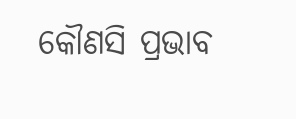କୌଣସି ପ୍ରଭାବ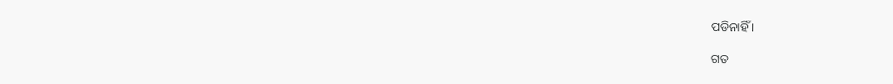ପଡିନାହିଁ ।

ଗତ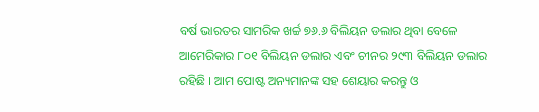ବର୍ଷ ଭାରତର ସାମରିକ ଖର୍ଚ୍ଚ ୭୬.୬ ବିଲିୟନ ଡଲାର ଥିବା ବେଳେ ଆମେରିକାର ୮୦୧ ବିଲିୟନ ଡଲାର ଏବଂ ଚୀନର ୨୯୩ ବିଲିୟନ ଡଲାର ରହିଛି । ଆମ ପୋଷ୍ଟ ଅନ୍ୟମାନଙ୍କ ସହ ଶେୟାର କରନ୍ତୁ ଓ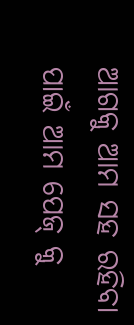ଆଗକୁ ଆମ ସହ ରହିବା ପାଇଁ ଆମ ପେଜ୍ କୁ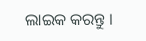ଲାଇକ କରନ୍ତୁ ।